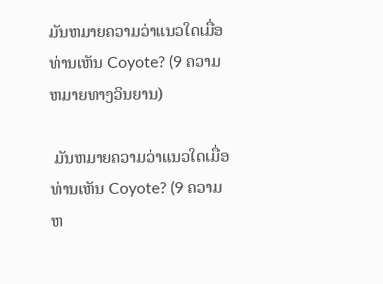ມັນຫມາຍຄວາມວ່າແນວໃດເມື່ອທ່ານເຫັນ Coyote? (9 ຄວາມຫມາຍທາງວິນຍານ)

 ມັນຫມາຍຄວາມວ່າແນວໃດເມື່ອທ່ານເຫັນ Coyote? (9 ຄວາມຫ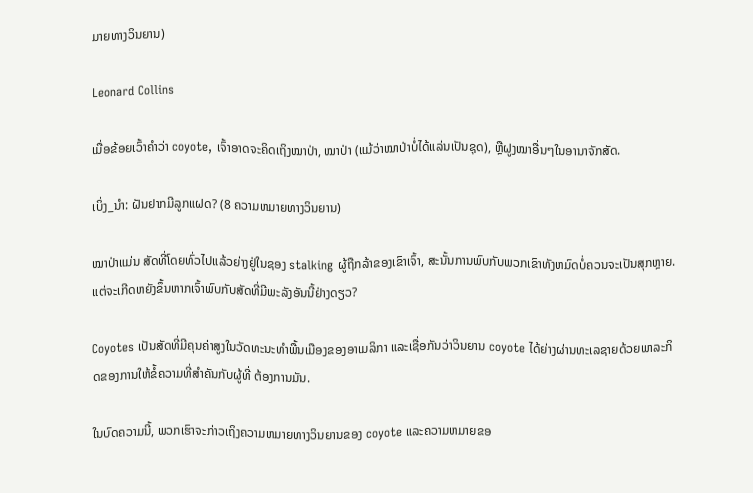ມາຍທາງວິນຍານ)

Leonard Collins

ເມື່ອຂ້ອຍເວົ້າຄຳວ່າ coyote, ເຈົ້າອາດຈະຄິດເຖິງໝາປ່າ, ໝາປ່າ (ແມ້ວ່າໝາປ່າບໍ່ໄດ້ແລ່ນເປັນຊຸດ), ຫຼືຝູງໝາອື່ນໆໃນອານາຈັກສັດ.

ເບິ່ງ_ນຳ: ຝັນຢາກມີລູກແຝດ? (8 ຄວາມຫມາຍທາງວິນຍານ)

ໝາປ່າແມ່ນ ສັດທີ່ໂດຍທົ່ວໄປແລ້ວຍ່າງຢູ່ໃນຊອງ stalking ຜູ້ຖືກລ້າຂອງເຂົາເຈົ້າ, ສະນັ້ນການພົບກັບພວກເຂົາທັງຫມົດບໍ່ຄວນຈະເປັນສຸກຫຼາຍ. ແຕ່ຈະເກີດຫຍັງຂຶ້ນຫາກເຈົ້າພົບກັບສັດທີ່ມີພະລັງອັນນີ້ຢ່າງດຽວ?

Coyotes ເປັນສັດທີ່ມີຄຸນຄ່າສູງໃນວັດທະນະທໍາພື້ນເມືອງຂອງອາເມລິກາ ແລະເຊື່ອກັນວ່າວິນຍານ coyote ໄດ້ຍ່າງຜ່ານທະເລຊາຍດ້ວຍພາລະກິດຂອງການໃຫ້ຂໍ້ຄວາມທີ່ສໍາຄັນກັບຜູ້ທີ່ ຕ້ອງການມັນ.

ໃນບົດຄວາມນີ້, ພວກເຮົາຈະກ່າວເຖິງຄວາມຫມາຍທາງວິນຍານຂອງ coyote ແລະຄວາມຫມາຍຂອ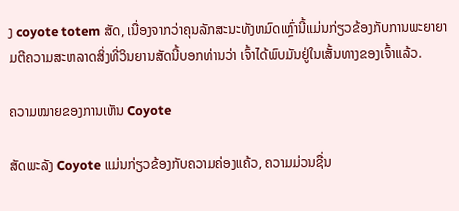ງ coyote totem ສັດ, ເນື່ອງຈາກວ່າຄຸນລັກສະນະທັງຫມົດເຫຼົ່ານີ້ແມ່ນກ່ຽວຂ້ອງກັບການພະຍາຍາມຕີຄວາມສະຫລາດສິ່ງທີ່ວິນຍານສັດນີ້ບອກທ່ານວ່າ ເຈົ້າໄດ້ພົບມັນຢູ່ໃນເສັ້ນທາງຂອງເຈົ້າແລ້ວ.

ຄວາມໝາຍຂອງການເຫັນ Coyote

ສັດພະລັງ Coyote ແມ່ນກ່ຽວຂ້ອງກັບຄວາມຄ່ອງແຄ້ວ, ຄວາມມ່ວນຊື່ນ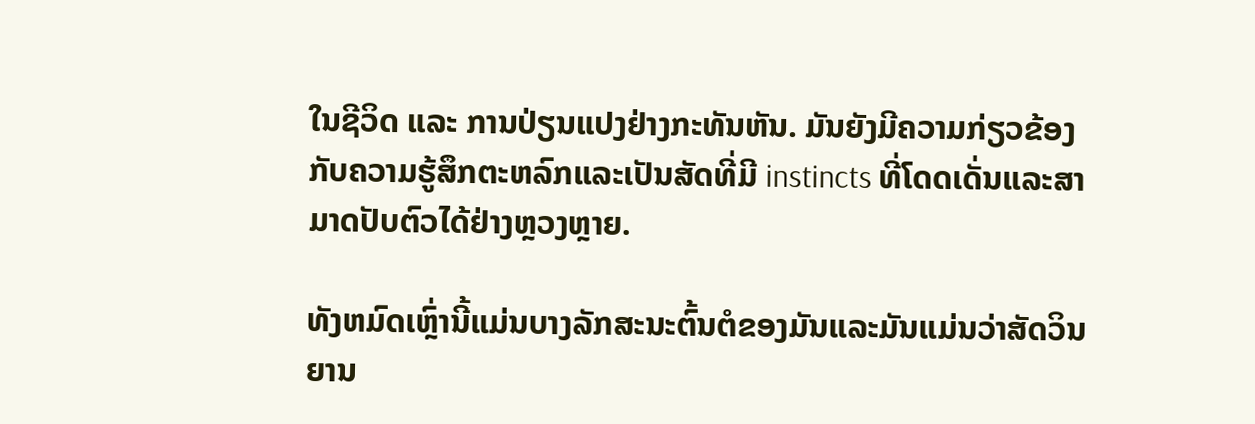ໃນຊີວິດ ແລະ ການປ່ຽນແປງຢ່າງກະທັນຫັນ. ມັນຍັງມີຄວາມກ່ຽວຂ້ອງກັບຄວາມຮູ້ສຶກຕະຫລົກແລະເປັນສັດທີ່ມີ instincts ທີ່ໂດດເດັ່ນແລະສາມາດປັບຕົວໄດ້ຢ່າງຫຼວງຫຼາຍ.

ທັງຫມົດເຫຼົ່ານີ້ແມ່ນບາງລັກສະນະຕົ້ນຕໍຂອງມັນແລະມັນແມ່ນວ່າສັດວິນຍານ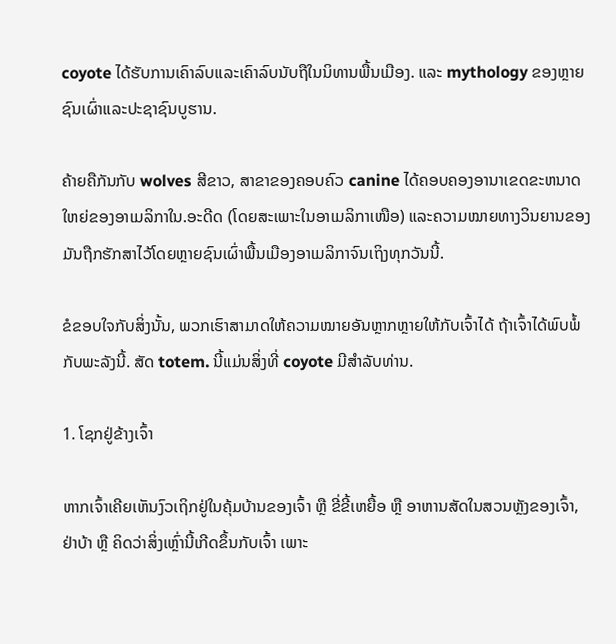coyote ໄດ້ຮັບການເຄົາລົບແລະເຄົາລົບນັບຖືໃນນິທານພື້ນເມືອງ. ແລະ mythology ຂອງຫຼາຍຊົນເຜົ່າແລະປະຊາຊົນບູຮານ.

ຄ້າຍຄືກັນກັບ wolves ສີຂາວ, ສາຂາຂອງຄອບຄົວ canine ໄດ້ຄອບຄອງອານາເຂດຂະຫນາດໃຫຍ່ຂອງອາເມລິກາໃນ.ອະດີດ (ໂດຍສະເພາະໃນອາເມລິກາເໜືອ) ແລະຄວາມໝາຍທາງວິນຍານຂອງມັນຖືກຮັກສາໄວ້ໂດຍຫຼາຍຊົນເຜົ່າພື້ນເມືອງອາເມລິກາຈົນເຖິງທຸກວັນນີ້.

ຂໍຂອບໃຈກັບສິ່ງນັ້ນ, ພວກເຮົາສາມາດໃຫ້ຄວາມໝາຍອັນຫຼາກຫຼາຍໃຫ້ກັບເຈົ້າໄດ້ ຖ້າເຈົ້າໄດ້ພົບພໍ້ກັບພະລັງນີ້. ສັດ totem. ນີ້ແມ່ນສິ່ງທີ່ coyote ມີສໍາລັບທ່ານ.

1. ໂຊກຢູ່ຂ້າງເຈົ້າ

ຫາກເຈົ້າເຄີຍເຫັນງົວເຖິກຢູ່ໃນຄຸ້ມບ້ານຂອງເຈົ້າ ຫຼື ຂີ່ຂີ້ເຫຍື້ອ ຫຼື ອາຫານສັດໃນສວນຫຼັງຂອງເຈົ້າ, ຢ່າບ້າ ຫຼື ຄິດວ່າສິ່ງເຫຼົ່ານີ້ເກີດຂຶ້ນກັບເຈົ້າ ເພາະ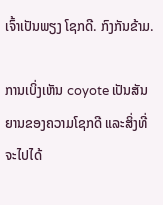ເຈົ້າເປັນພຽງ ໂຊກດີ. ກົງກັນຂ້າມ.

ການເບິ່ງເຫັນ coyote ເປັນສັນຍານຂອງຄວາມໂຊກດີ ແລະສິ່ງທີ່ຈະໄປໄດ້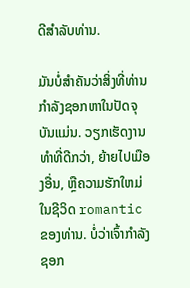ດີສໍາລັບທ່ານ.

ມັນບໍ່ສໍາຄັນວ່າສິ່ງທີ່ທ່ານກໍາລັງຊອກຫາໃນປັດຈຸບັນແມ່ນ. ວຽກເຮັດງານທໍາທີ່ດີກວ່າ, ຍ້າຍໄປເມືອງອື່ນ, ຫຼືຄວາມຮັກໃຫມ່ໃນຊີວິດ romantic ຂອງທ່ານ. ບໍ່ວ່າເຈົ້າກຳລັງຊອກ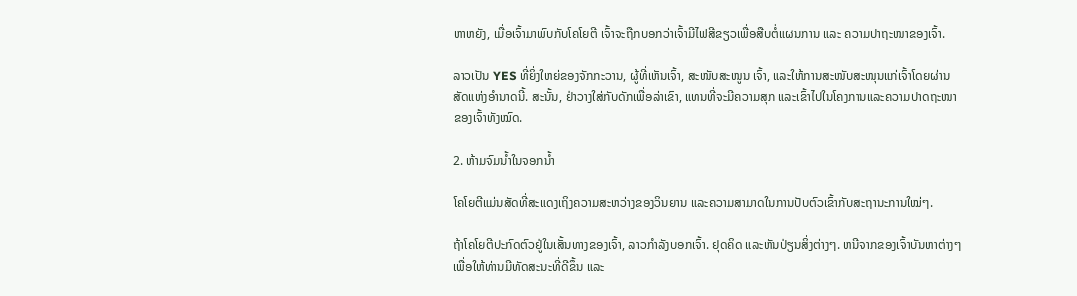ຫາຫຍັງ, ເມື່ອເຈົ້າມາພົບກັບໂຄໂຍຕີ ເຈົ້າຈະຖືກບອກວ່າເຈົ້າມີໄຟສີຂຽວເພື່ອສືບຕໍ່ແຜນການ ແລະ ຄວາມປາຖະໜາຂອງເຈົ້າ.

ລາວເປັນ YES ທີ່ຍິ່ງໃຫຍ່ຂອງຈັກກະວານ, ຜູ້ທີ່ເຫັນເຈົ້າ, ສະໜັບສະໜູນ ເຈົ້າ, ແລະໃຫ້ການສະໜັບສະໜຸນແກ່ເຈົ້າໂດຍຜ່ານສັດແຫ່ງອຳນາດນີ້. ສະນັ້ນ, ຢ່າວາງໃສ່ກັບດັກເພື່ອລ່າເຂົາ, ແທນທີ່ຈະມີຄວາມສຸກ ແລະເຂົ້າໄປໃນໂຄງການແລະຄວາມປາດຖະໜາຂອງເຈົ້າທັງໝົດ.

2. ຫ້າມຈົມນ້ຳໃນຈອກນ້ຳ

ໂຄໂຍຕີແມ່ນສັດທີ່ສະແດງເຖິງຄວາມສະຫວ່າງຂອງວິນຍານ ແລະຄວາມສາມາດໃນການປັບຕົວເຂົ້າກັບສະຖານະການໃໝ່ໆ.

ຖ້າໂຄໂຍຕີປະກົດຕົວຢູ່ໃນເສັ້ນທາງຂອງເຈົ້າ, ລາວກຳລັງບອກເຈົ້າ. ຢຸດຄິດ ແລະຫັນປ່ຽນສິ່ງຕ່າງໆ. ຫນີຈາກຂອງເຈົ້າບັນຫາຕ່າງໆເພື່ອໃຫ້ທ່ານມີທັດສະນະທີ່ດີຂຶ້ນ ແລະ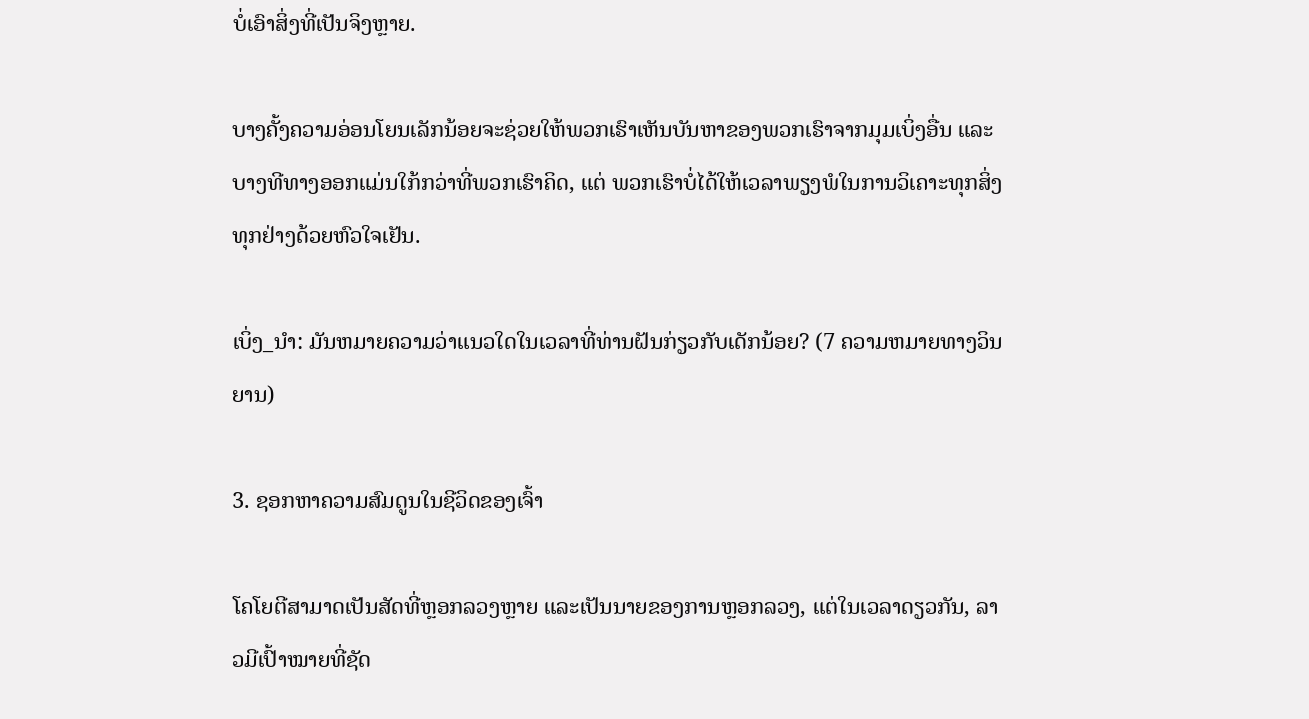ບໍ່ເອົາສິ່ງທີ່ເປັນຈິງຫຼາຍ.

ບາງຄັ້ງຄວາມອ່ອນໂຍນເລັກນ້ອຍຈະຊ່ວຍໃຫ້ພວກເຮົາເຫັນບັນຫາຂອງພວກເຮົາຈາກມຸມເບິ່ງອື່ນ ແລະບາງທີທາງອອກແມ່ນໃກ້ກວ່າທີ່ພວກເຮົາຄິດ, ແຕ່ ພວກເຮົາບໍ່ໄດ້ໃຫ້ເວລາພຽງພໍໃນການວິເຄາະທຸກສິ່ງທຸກຢ່າງດ້ວຍຫົວໃຈເຢັນ.

ເບິ່ງ_ນຳ: ມັນຫມາຍຄວາມວ່າແນວໃດໃນເວລາທີ່ທ່ານຝັນກ່ຽວກັບເດັກນ້ອຍ? (7 ຄວາມຫມາຍທາງວິນຍານ)

3. ຊອກຫາຄວາມສົມດູນໃນຊີວິດຂອງເຈົ້າ

ໂຄໂຍຕີສາມາດເປັນສັດທີ່ຫຼອກລວງຫຼາຍ ແລະເປັນນາຍຂອງການຫຼອກລວງ, ແຕ່ໃນເວລາດຽວກັນ, ລາວມີເປົ້າໝາຍທີ່ຊັດ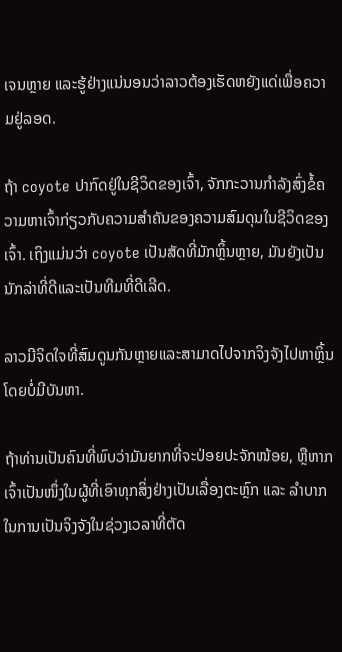ເຈນຫຼາຍ ແລະຮູ້ຢ່າງແນ່ນອນວ່າລາວຕ້ອງເຮັດຫຍັງແດ່ເພື່ອຄວາມຢູ່ລອດ.

ຖ້າ coyote ປາກົດຢູ່ໃນຊີວິດຂອງເຈົ້າ, ຈັກກະວານກໍາລັງສົ່ງຂໍ້ຄວາມຫາເຈົ້າກ່ຽວກັບຄວາມສໍາຄັນຂອງຄວາມສົມດຸນໃນຊີວິດຂອງເຈົ້າ. ເຖິງແມ່ນວ່າ coyote ເປັນສັດທີ່ມັກຫຼິ້ນຫຼາຍ, ມັນຍັງເປັນນັກລ່າທີ່ດີແລະເປັນທີມທີ່ດີເລີດ.

ລາວມີຈິດໃຈທີ່ສົມດູນກັນຫຼາຍແລະສາມາດໄປຈາກຈິງຈັງໄປຫາຫຼິ້ນໂດຍບໍ່ມີບັນຫາ.

ຖ້າທ່ານເປັນຄົນທີ່ພົບວ່າມັນຍາກທີ່ຈະປ່ອຍປະຈັກໜ້ອຍ, ຫຼືຫາກເຈົ້າເປັນໜຶ່ງໃນຜູ້ທີ່ເອົາທຸກສິ່ງຢ່າງເປັນເລື່ອງຕະຫຼົກ ແລະ ລຳບາກໃນການເປັນຈິງຈັງໃນຊ່ວງເວລາທີ່ຕັດ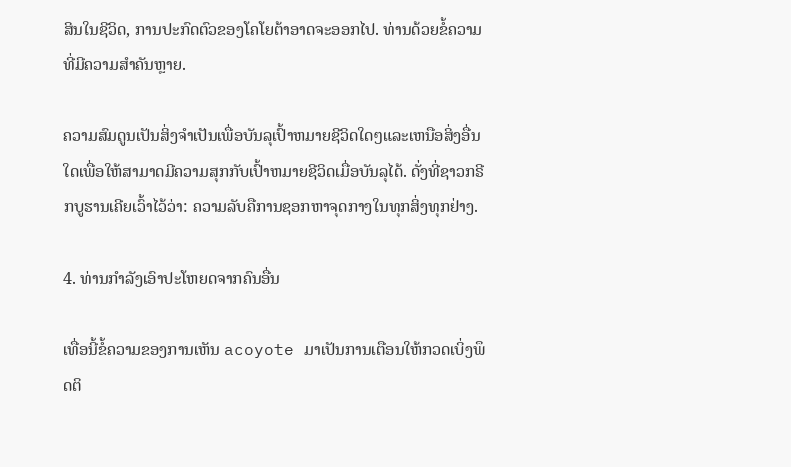ສິນໃນຊີວິດ, ການປະກົດຕົວຂອງໂຄໂຍຕ້າອາດຈະອອກໄປ. ທ່ານດ້ວຍຂໍ້ຄວາມທີ່ມີຄວາມສໍາຄັນຫຼາຍ.

ຄວາມສົມດູນເປັນສິ່ງຈໍາເປັນເພື່ອບັນລຸເປົ້າຫມາຍຊີວິດໃດໆແລະເຫນືອສິ່ງອື່ນໃດເພື່ອໃຫ້ສາມາດມີຄວາມສຸກກັບເປົ້າຫມາຍຊີວິດເມື່ອບັນລຸໄດ້. ດັ່ງທີ່ຊາວກຣີກບູຮານເຄີຍເວົ້າໄວ້ວ່າ: ຄວາມລັບຄືການຊອກຫາຈຸດກາງໃນທຸກສິ່ງທຸກຢ່າງ.

4. ທ່ານກໍາລັງເອົາປະໂຫຍດຈາກຄົນອື່ນ

ເທື່ອນີ້ຂໍ້ຄວາມຂອງການເຫັນ acoyote ມາເປັນການເຕືອນໃຫ້ກວດເບິ່ງພຶດຕິ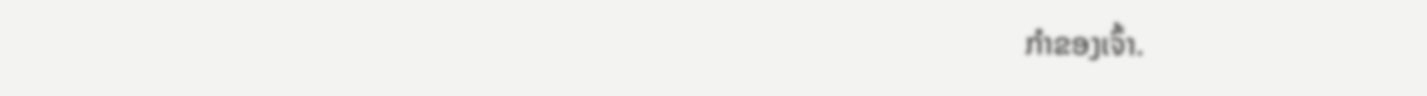ກໍາຂອງເຈົ້າ.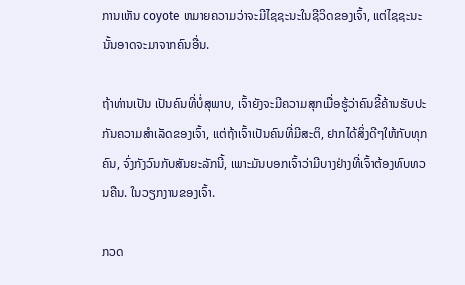ການເຫັນ coyote ຫມາຍຄວາມວ່າຈະມີໄຊຊະນະໃນຊີວິດຂອງເຈົ້າ, ແຕ່ໄຊຊະນະນັ້ນອາດຈະມາຈາກຄົນອື່ນ.

ຖ້າທ່ານເປັນ ເປັນຄົນທີ່ບໍ່ສຸພາບ, ເຈົ້າຍັງຈະມີຄວາມສຸກເມື່ອຮູ້ວ່າຄົນຂີ້ຄ້ານຮັບປະກັນຄວາມສຳເລັດຂອງເຈົ້າ, ແຕ່ຖ້າເຈົ້າເປັນຄົນທີ່ມີສະຕິ, ຢາກໄດ້ສິ່ງດີໆໃຫ້ກັບທຸກຄົນ, ຈົ່ງກັງວົນກັບສັນຍະລັກນີ້, ເພາະມັນບອກເຈົ້າວ່າມີບາງຢ່າງທີ່ເຈົ້າຕ້ອງທົບທວນຄືນ. ໃນວຽກງານຂອງເຈົ້າ.

ກວດ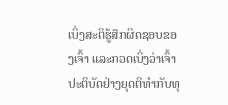ເບິ່ງສະຕິຮູ້ສຶກຜິດຊອບຂອງເຈົ້າ ແລະກວດເບິ່ງວ່າເຈົ້າປະຕິບັດຢ່າງຍຸດຕິທຳກັບທຸ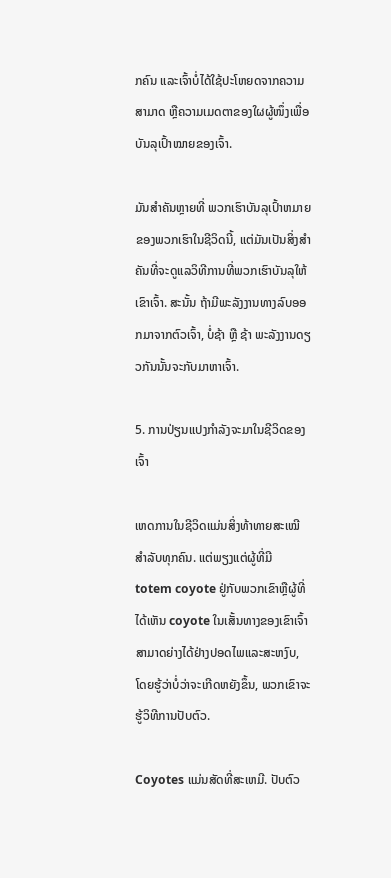ກຄົນ ແລະເຈົ້າບໍ່ໄດ້ໃຊ້ປະໂຫຍດຈາກຄວາມສາມາດ ຫຼືຄວາມເມດຕາຂອງໃຜຜູ້ໜຶ່ງເພື່ອບັນລຸເປົ້າໝາຍຂອງເຈົ້າ.

ມັນສຳຄັນຫຼາຍທີ່ ພວກເຮົາບັນລຸເປົ້າຫມາຍຂອງພວກເຮົາໃນຊີວິດນີ້, ແຕ່ມັນເປັນສິ່ງສໍາຄັນທີ່ຈະດູແລວິທີການທີ່ພວກເຮົາບັນລຸໃຫ້ເຂົາເຈົ້າ. ສະນັ້ນ ຖ້າມີພະລັງງານທາງລົບອອກມາຈາກຕົວເຈົ້າ, ບໍ່ຊ້າ ຫຼື ຊ້າ ພະລັງງານດຽວກັນນັ້ນຈະກັບມາຫາເຈົ້າ.

5. ການປ່ຽນແປງກຳລັງຈະມາໃນຊີວິດຂອງເຈົ້າ

ເຫດການໃນຊີວິດແມ່ນສິ່ງທ້າທາຍສະເໝີສຳລັບທຸກຄົນ. ແຕ່ພຽງແຕ່ຜູ້ທີ່ມີ totem coyote ຢູ່ກັບພວກເຂົາຫຼືຜູ້ທີ່ໄດ້ເຫັນ coyote ໃນເສັ້ນທາງຂອງເຂົາເຈົ້າສາມາດຍ່າງໄດ້ຢ່າງປອດໄພແລະສະຫງົບ, ໂດຍຮູ້ວ່າບໍ່ວ່າຈະເກີດຫຍັງຂຶ້ນ, ພວກເຂົາຈະຮູ້ວິທີການປັບຕົວ.

Coyotes ແມ່ນສັດທີ່ສະເຫມີ. ປັບຕົວ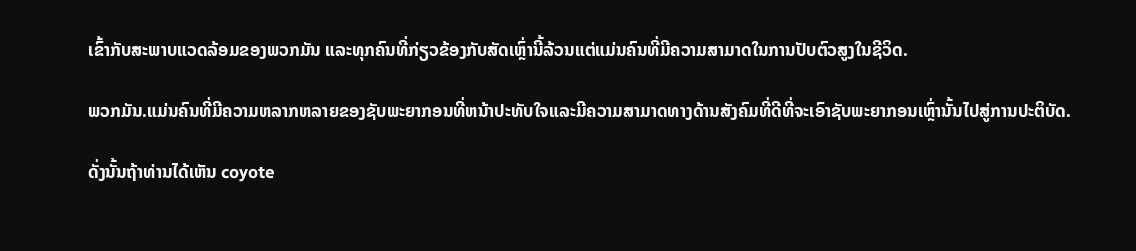ເຂົ້າກັບສະພາບແວດລ້ອມຂອງພວກມັນ ແລະທຸກຄົນທີ່ກ່ຽວຂ້ອງກັບສັດເຫຼົ່ານີ້ລ້ວນແຕ່ແມ່ນຄົນທີ່ມີຄວາມສາມາດໃນການປັບຕົວສູງໃນຊີວິດ.

ພວກມັນ.ແມ່ນຄົນທີ່ມີຄວາມຫລາກຫລາຍຂອງຊັບພະຍາກອນທີ່ຫນ້າປະທັບໃຈແລະມີຄວາມສາມາດທາງດ້ານສັງຄົມທີ່ດີທີ່ຈະເອົາຊັບພະຍາກອນເຫຼົ່ານັ້ນໄປສູ່ການປະຕິບັດ.

ດັ່ງນັ້ນຖ້າທ່ານໄດ້ເຫັນ coyote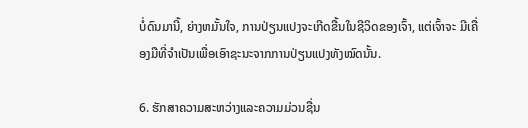ບໍ່ດົນມານີ້, ຍ່າງຫມັ້ນໃຈ, ການປ່ຽນແປງຈະເກີດຂື້ນໃນຊີວິດຂອງເຈົ້າ, ແຕ່ເຈົ້າຈະ ມີເຄື່ອງມືທີ່ຈຳເປັນເພື່ອເອົາຊະນະຈາກການປ່ຽນແປງທັງໝົດນັ້ນ.

6. ຮັກສາຄວາມສະຫວ່າງແລະຄວາມມ່ວນຊື່ນ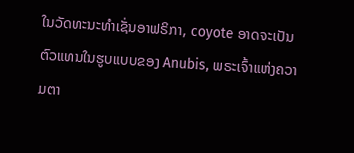ໃນວັດທະນະທໍາເຊັ່ນອາຟຣິກາ, coyote ອາດຈະເປັນຕົວແທນໃນຮູບແບບຂອງ Anubis, ພຣະເຈົ້າແຫ່ງຄວາມຕາ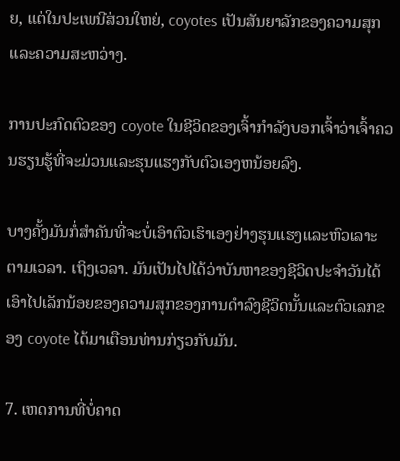ຍ, ແຕ່ໃນປະເພນີສ່ວນໃຫຍ່, coyotes ເປັນສັນຍາລັກຂອງຄວາມສຸກແລະຄວາມສະຫວ່າງ.

ການປະກົດຕົວຂອງ coyote ໃນຊີວິດຂອງເຈົ້າກໍາລັງບອກເຈົ້າວ່າເຈົ້າຄວນຮຽນຮູ້ທີ່ຈະມ່ວນແລະຮຸນແຮງກັບຕົວເອງຫນ້ອຍລົງ.

ບາງຄັ້ງມັນກໍ່ສໍາຄັນທີ່ຈະບໍ່ເອົາຕົວເຮົາເອງຢ່າງຮຸນແຮງແລະຫົວເລາະຕາມເວລາ. ເຖິງເວລາ. ມັນເປັນໄປໄດ້ວ່າບັນຫາຂອງຊີວິດປະຈໍາວັນໄດ້ເອົາໄປເລັກນ້ອຍຂອງຄວາມສຸກຂອງການດໍາລົງຊີວິດນັ້ນແລະຕົວເລກຂອງ coyote ໄດ້ມາເຕືອນທ່ານກ່ຽວກັບມັນ.

7. ເຫດການທີ່ບໍ່ຄາດ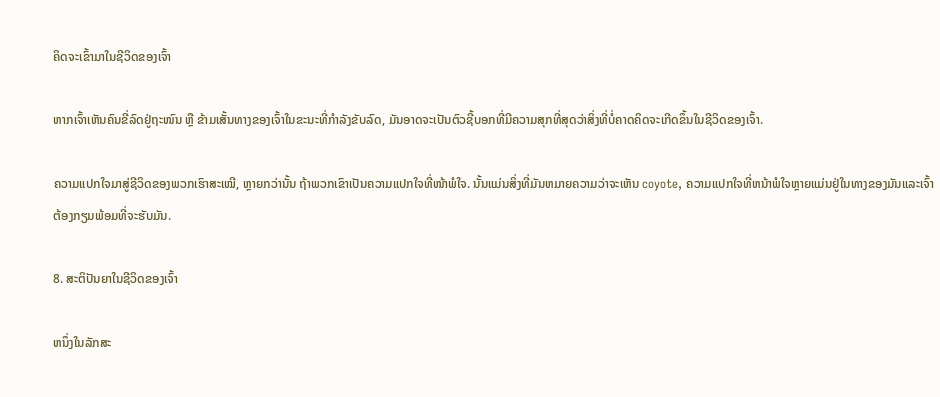ຄິດຈະເຂົ້າມາໃນຊີວິດຂອງເຈົ້າ

ຫາກເຈົ້າເຫັນຄົນຂີ່ລົດຢູ່ຖະໜົນ ຫຼື ຂ້າມເສັ້ນທາງຂອງເຈົ້າໃນຂະນະທີ່ກຳລັງຂັບລົດ, ມັນອາດຈະເປັນຕົວຊີ້ບອກທີ່ມີຄວາມສຸກທີ່ສຸດວ່າສິ່ງທີ່ບໍ່ຄາດຄິດຈະເກີດຂຶ້ນໃນຊີວິດຂອງເຈົ້າ.

ຄວາມແປກໃຈມາສູ່ຊີວິດຂອງພວກເຮົາສະເໝີ, ຫຼາຍກວ່ານັ້ນ ຖ້າພວກເຂົາເປັນຄວາມແປກໃຈທີ່ໜ້າພໍໃຈ. ນັ້ນແມ່ນສິ່ງທີ່ມັນຫມາຍຄວາມວ່າຈະເຫັນ coyote, ຄວາມແປກໃຈທີ່ຫນ້າພໍໃຈຫຼາຍແມ່ນຢູ່ໃນທາງຂອງມັນແລະເຈົ້າຕ້ອງກຽມພ້ອມທີ່ຈະຮັບມັນ.

8. ສະຕິປັນຍາໃນຊີວິດຂອງເຈົ້າ

ຫນຶ່ງໃນລັກສະ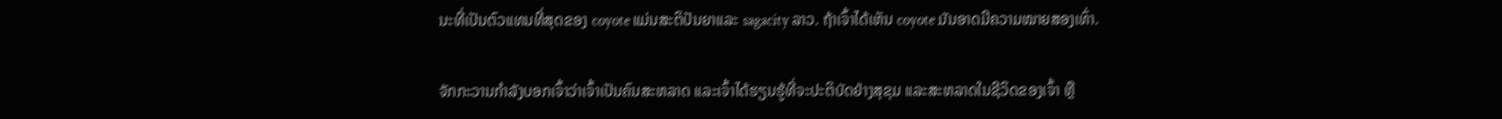ນະທີ່ເປັນຕົວແທນທີ່ສຸດຂອງ coyote ແມ່ນສະຕິປັນຍາແລະ sagacity ລາວ. ຖ້າເຈົ້າໄດ້ເຫັນ coyote ມັນອາດມີຄວາມໝາຍສອງເທົ່າ.

ຈັກກະວານກຳລັງບອກເຈົ້າວ່າເຈົ້າເປັນຄົນສະຫລາດ ແລະເຈົ້າໄດ້ຮຽນຮູ້ທີ່ຈະປະຕິບັດຢ່າງສຸຂຸມ ແລະສະຫລາດໃນຊີວິດຂອງເຈົ້າ ຫຼື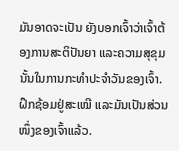ມັນອາດຈະເປັນ ຍັງບອກເຈົ້າວ່າເຈົ້າຕ້ອງການສະຕິປັນຍາ ແລະຄວາມສຸຂຸມນັ້ນໃນການກະທໍາປະຈໍາວັນຂອງເຈົ້າ. ຝຶກຊ້ອມຢູ່ສະເໝີ ແລະມັນເປັນສ່ວນໜຶ່ງຂອງເຈົ້າແລ້ວ.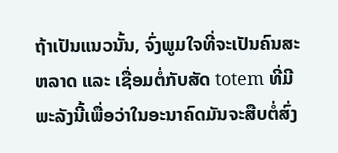ຖ້າເປັນແນວນັ້ນ, ຈົ່ງພູມໃຈທີ່ຈະເປັນຄົນສະຫລາດ ແລະ ເຊື່ອມຕໍ່ກັບສັດ totem ທີ່ມີພະລັງນີ້ເພື່ອວ່າໃນອະນາຄົດມັນຈະສືບຕໍ່ສົ່ງ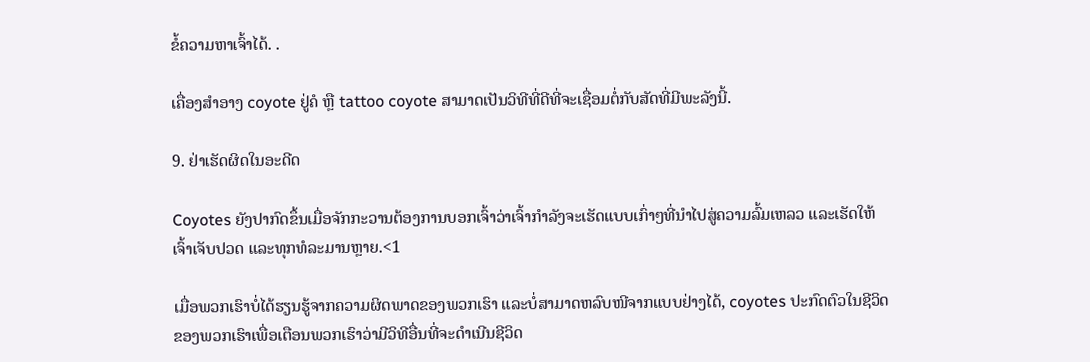ຂໍ້ຄວາມຫາເຈົ້າໄດ້. .

ເຄື່ອງສຳອາງ coyote ຢູ່ຄໍ ຫຼື tattoo coyote ສາມາດເປັນວິທີທີ່ດີທີ່ຈະເຊື່ອມຕໍ່ກັບສັດທີ່ມີພະລັງນີ້.

9. ຢ່າເຮັດຜິດໃນອະດີດ

Coyotes ຍັງປາກົດຂຶ້ນເມື່ອຈັກກະວານຕ້ອງການບອກເຈົ້າວ່າເຈົ້າກຳລັງຈະເຮັດແບບເກົ່າໆທີ່ນຳໄປສູ່ຄວາມລົ້ມເຫລວ ແລະເຮັດໃຫ້ເຈົ້າເຈັບປວດ ແລະທຸກທໍລະມານຫຼາຍ.<1

ເມື່ອພວກເຮົາບໍ່ໄດ້ຮຽນຮູ້ຈາກຄວາມຜິດພາດຂອງພວກເຮົາ ແລະບໍ່ສາມາດຫລົບໜີຈາກແບບຢ່າງໄດ້, coyotes ປະກົດຕົວໃນຊີວິດຂອງພວກເຮົາເພື່ອເຕືອນພວກເຮົາວ່າມີວິທີອື່ນທີ່ຈະດໍາເນີນຊີວິດ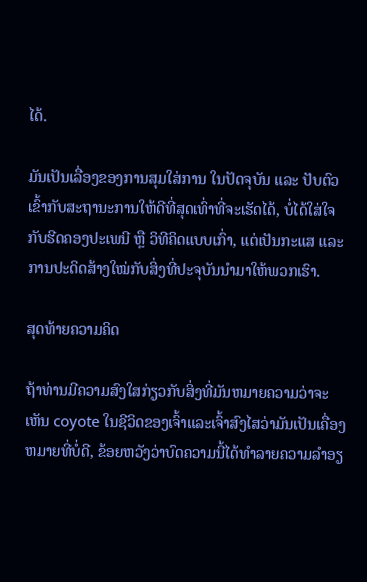ໄດ້.

ມັນເປັນເລື່ອງຂອງການສຸມໃສ່ການ ໃນປັດຈຸບັນ ແລະ ປັບຕົວເຂົ້າກັບສະຖານະການໃຫ້ດີທີ່ສຸດເທົ່າທີ່ຈະເຮັດໄດ້, ບໍ່ໄດ້ໃສ່ໃຈກັບຮີດຄອງປະເພນີ ຫຼື ວິທີຄິດແບບເກົ່າ, ແຕ່ເປັນກະແສ ແລະ ການປະດິດສ້າງໃໝ່ກັບສິ່ງທີ່ປະຈຸບັນນຳມາໃຫ້ພວກເຮົາ.

ສຸດທ້າຍຄວາມຄິດ

ຖ້າທ່ານມີຄວາມສົງໃສກ່ຽວກັບສິ່ງທີ່ມັນຫມາຍຄວາມວ່າຈະເຫັນ coyote ໃນຊີວິດຂອງເຈົ້າແລະເຈົ້າສົງໄສວ່າມັນເປັນເຄື່ອງຫມາຍທີ່ບໍ່ດີ, ຂ້ອຍຫວັງວ່າບົດຄວາມນີ້ໄດ້ທໍາລາຍຄວາມລໍາອຽ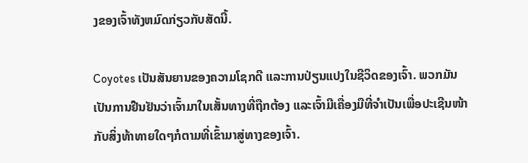ງຂອງເຈົ້າທັງຫມົດກ່ຽວກັບສັດນີ້.

Coyotes ເປັນສັນຍານຂອງຄວາມໂຊກດີ ແລະການປ່ຽນແປງໃນຊີວິດຂອງເຈົ້າ. ພວກມັນເປັນການຢືນຢັນວ່າເຈົ້າມາໃນເສັ້ນທາງທີ່ຖືກຕ້ອງ ແລະເຈົ້າມີເຄື່ອງມືທີ່ຈຳເປັນເພື່ອປະເຊີນໜ້າກັບສິ່ງທ້າທາຍໃດໆກໍຕາມທີ່ເຂົ້າມາສູ່ທາງຂອງເຈົ້າ.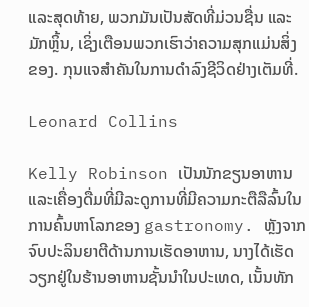ແລະສຸດທ້າຍ, ພວກມັນເປັນສັດທີ່ມ່ວນຊື່ນ ແລະມັກຫຼິ້ນ, ເຊິ່ງເຕືອນພວກເຮົາວ່າຄວາມສຸກແມ່ນສິ່ງຂອງ. ກຸນແຈສຳຄັນໃນການດຳລົງຊີວິດຢ່າງເຕັມທີ່.

Leonard Collins

Kelly Robinson ເປັນນັກຂຽນອາຫານແລະເຄື່ອງດື່ມທີ່ມີລະດູການທີ່ມີຄວາມກະຕືລືລົ້ນໃນການຄົ້ນຫາໂລກຂອງ gastronomy. ຫຼັງຈາກຈົບປະລິນຍາຕີດ້ານການເຮັດອາຫານ, ນາງໄດ້ເຮັດວຽກຢູ່ໃນຮ້ານອາຫານຊັ້ນນໍາໃນປະເທດ, ເນັ້ນທັກ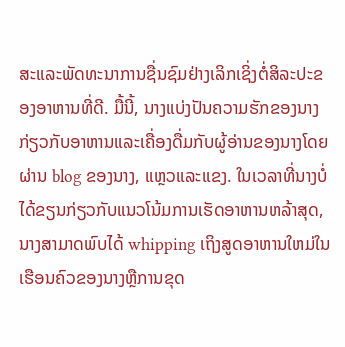ສະແລະພັດທະນາການຊື່ນຊົມຢ່າງເລິກເຊິ່ງຕໍ່ສິລະປະຂອງອາຫານທີ່ດີ. ມື້ນີ້, ນາງແບ່ງປັນຄວາມຮັກຂອງນາງກ່ຽວກັບອາຫານແລະເຄື່ອງດື່ມກັບຜູ້ອ່ານຂອງນາງໂດຍຜ່ານ blog ຂອງນາງ, ແຫຼວແລະແຂງ. ໃນເວລາທີ່ນາງບໍ່ໄດ້ຂຽນກ່ຽວກັບແນວໂນ້ມການເຮັດອາຫານຫລ້າສຸດ, ນາງສາມາດພົບໄດ້ whipping ເຖິງສູດອາຫານໃຫມ່ໃນເຮືອນຄົວຂອງນາງຫຼືການຂຸດ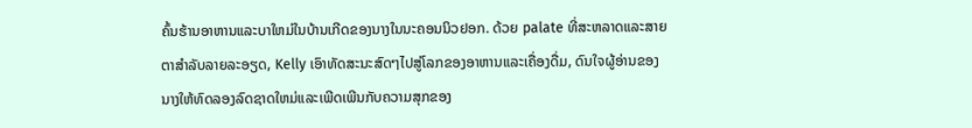ຄົ້ນຮ້ານອາຫານແລະບາໃຫມ່ໃນບ້ານເກີດຂອງນາງໃນນະຄອນນິວຢອກ. ດ້ວຍ palate ທີ່ສະຫລາດແລະສາຍຕາສໍາລັບລາຍລະອຽດ, Kelly ເອົາທັດສະນະສົດໆໄປສູ່ໂລກຂອງອາຫານແລະເຄື່ອງດື່ມ, ດົນໃຈຜູ້ອ່ານຂອງນາງໃຫ້ທົດລອງລົດຊາດໃຫມ່ແລະເພີດເພີນກັບຄວາມສຸກຂອງ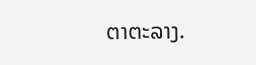ຕາຕະລາງ.